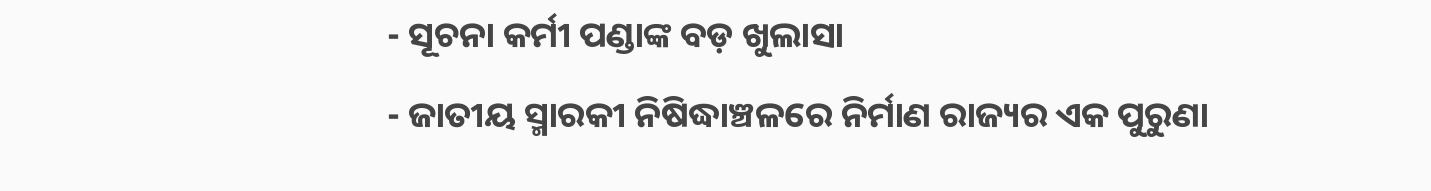- ସୂଚନା କର୍ମୀ ପଣ୍ଡାଙ୍କ ବଡ଼ ଖୁଲାସା
- ଜାତୀୟ ସ୍ମାରକୀ ନିଷିଦ୍ଧାଞ୍ଚଳରେ ନିର୍ମାଣ ରାଜ୍ୟର ଏକ ପୁରୁଣା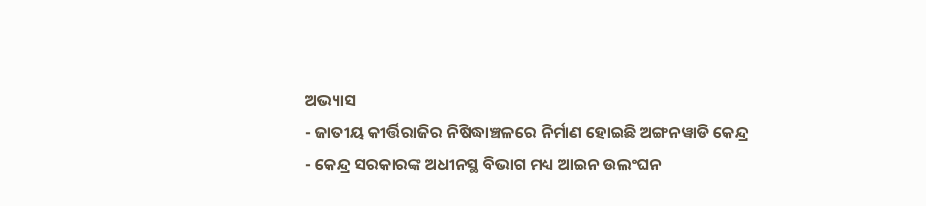ଅଭ୍ୟାସ
- ଜାତୀୟ କୀର୍ତ୍ତିରାଜିର ନିଷିଦ୍ଧାଞ୍ଚଳରେ ନିର୍ମାଣ ହୋଇଛି ଅଙ୍ଗନୱାଡି କେନ୍ଦ୍ର
- କେନ୍ଦ୍ର ସରକାରଙ୍କ ଅଧୀନସ୍ଥ ବିଭାଗ ମଧ୍ୟ ଆଇନ ଉଲଂଘନ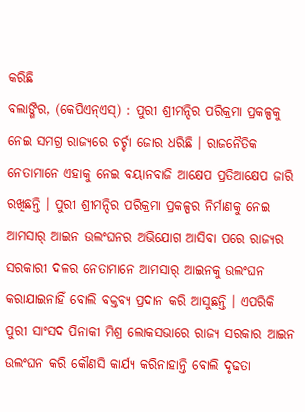କରିଛି
ବଲାଙ୍ଗିର, (କେପିଏନ୍ଏସ୍) : ପୁରୀ ଶ୍ରୀମନ୍ଦିର ପରିକ୍ରମା ପ୍ରକଳ୍ପକୁ ନେଇ ସମଗ୍ର ରାଜ୍ୟରେ ଚର୍ଚ୍ଚା ଜୋର ଧରିଛି । ରାଜନୈତିକ ନେତାମାନେ ଏହାକୁ ନେଇ ବୟାନବାଜି ଆକ୍ଷେପ ପ୍ରତିଆକ୍ଷେପ ଜାରି ରଖିଛନ୍ତି । ପୁରୀ ଶ୍ରୀମନ୍ଦିର ପରିକ୍ରମା ପ୍ରକଳ୍ପର ନିର୍ମାଣକୁ ନେଇ ଆମସାର୍ ଆଇନ ଉଲଂଘନର ଅଭିଯୋଗ ଆସିବା ପରେ ରାଜ୍ୟର ସରକାରୀ ଦଳର ନେତାମାନେ ଆମସାର୍ ଆଇନକୁ ଉଲଂଘନ କରାଯାଇନାହିଁ ବୋଲି ବକ୍ତବ୍ୟ ପ୍ରଦାନ କରି ଆସୁଛନ୍ତି । ଏପରିକି ପୁରୀ ସାଂସଦ ପିନାକୀ ମିଶ୍ର ଲୋକସଭାରେ ରାଜ୍ୟ ସରକାର ଆଇନ ଉଲଂଘନ କରି କୌଣସି କାର୍ଯ୍ୟ କରିନାହାନ୍ତି ବୋଲି ଦୃଢତା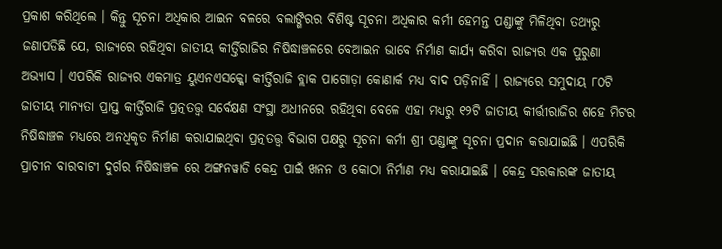ପ୍ରକାଶ କରିଥିଲେ । କିନ୍ତୁ ସୂଚନା ଅଧିକାର ଆଇନ ବଳରେ ବଲାଙ୍ଗିରର ବିଶିଷ୍ଟ ସୂଚନା ଅଧିକାର କର୍ମୀ ହେମନ୍ତ ପଣ୍ଡାଙ୍କୁ ମିଳିଥିବା ତଥ୍ୟରୁ ଜଣାପଡିଛି ଯେ, ରାଜ୍ୟରେ ରହିଥିବା ଜାତୀୟ କୀର୍ତ୍ତିରାଜିର ନିଷିଦ୍ଧାଞ୍ଚଳରେ ବେଆଇନ ଭାବେ ନିର୍ମାଣ କାର୍ଯ୍ୟ କରିବା ରାଜ୍ୟର ଏକ ପୁରୁଣା ଅଭ୍ୟାସ । ଏପରିକି ରାଜ୍ୟର ଏକମାତ୍ର ୟୁଏନଏସକ୍କୋ କୀର୍ତ୍ତିରାଜି ବ୍ଲାକ ପାଗୋଡ଼ା କୋଣାର୍କ ମଧ୍ୟ ବାଦ ପଡ଼ିନାହିଁ । ରାଜ୍ୟରେ ସମୁଦାୟ ୮୦ଟି ଜାତୀୟ ମାନ୍ୟତା ପ୍ରାପ୍ତ କୀର୍ତ୍ତିରାଜି ପ୍ରତ୍ନତତ୍ତ୍ୱ ସର୍ବେକ୍ଷଣ ସଂସ୍ଥା ଅଧୀନରେ ରହିଥିବା ବେଳେ ଏହା ମଧ୍ୟରୁ ୧୨ଟି ଜାତୀୟ କୀର୍ତ୍ତୀରାଜିର ଶହେ ମିଟର ନିଷିଦ୍ଧାଞ୍ଚଳ ମଧ୍ୟରେ ଅନଧିକୃତ ନିର୍ମାଣ କରାଯାଇଥିବା ପ୍ରତ୍ନତତ୍ତ୍ୱ ବିଭାଗ ପକ୍ଷରୁ ସୂଚନା କର୍ମୀ ଶ୍ରୀ ପଣ୍ଡାଙ୍କୁ ସୂଚନା ପ୍ରଦାନ କରାଯାଇଛି । ଏପରିକି ପ୍ରାଚୀନ ବାରବାଟୀ ଦୁର୍ଗର ନିଷିଦ୍ଧାଞ୍ଚଳ ରେ ଅଙ୍ଗନୱାଡି କେନ୍ଦ୍ର ପାଇଁ ଖନନ ଓ କୋଠା ନିର୍ମାଣ ମଧ୍ୟ କରାଯାଇଛି । କେନ୍ଦ୍ର ସରକାରଙ୍କ ଜାତୀୟ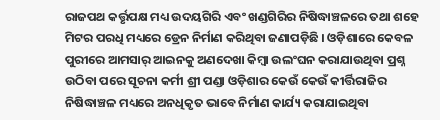ରାଜପଥ କର୍ତ୍ତୃପକ୍ଷ ମଧ୍ୟ ଉଦୟଗିରି ଏବଂ ଖଣ୍ଡଗିରିର ନିଷିଦ୍ଧାଞ୍ଚଳରେ ତଥା ଶହେ ମିଟର ପରଧି ମଧ୍ୟରେ ଡ୍ରେନ ନିର୍ମାଣ କରିଥିବା ଜଣାପଡ଼ିଛି । ଓଡ଼ିଶାରେ କେବଳ ପୁରୀରେ ଆମସାର୍ ଆଇନକୁ ଅଣଦେଖା କିମ୍ବା ଉଲଂଘନ କରାଯାଉଥିବା ପ୍ରଶ୍ନ ଉଠିବା ପରେ ସୂଚନା କର୍ମୀ ଶ୍ରୀ ପଣ୍ଡା ଓଡ଼ିଶାର କେଉଁ କେଉଁ କୀର୍ତ୍ତିରାଜିର ନିଷିଦ୍ଧାଞ୍ଚଳ ମଧ୍ୟରେ ଅନଧିକୃତ ଭାବେ ନିର୍ମାଣ କାର୍ଯ୍ୟ କରାଯାଇଥିବା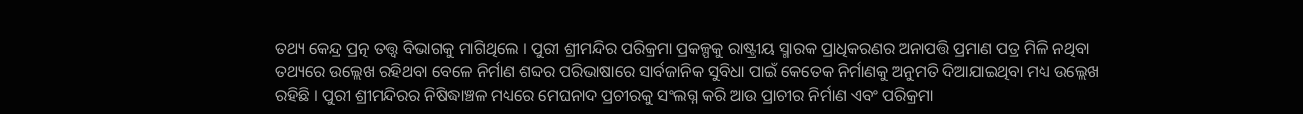ତଥ୍ୟ କେନ୍ଦ୍ର ପ୍ରତ୍ନ ତତ୍ତ୍ୱ ବିଭାଗକୁ ମାଗିଥିଲେ । ପୁରୀ ଶ୍ରୀମନ୍ଦିର ପରିକ୍ରମା ପ୍ରକଳ୍ପକୁ ରାଷ୍ଟ୍ରୀୟ ସ୍ମାରକ ପ୍ରାଧିକରଣର ଅନାପତ୍ତି ପ୍ରମାଣ ପତ୍ର ମିଳି ନଥିବା ତଥ୍ୟରେ ଉଲ୍ଲେଖ ରହିଥବା ବେଳେ ନିର୍ମାଣ ଶବ୍ଦର ପରିଭାଷାରେ ସାର୍ବଜାନିକ ସୁବିଧା ପାଇଁ କେତେକ ନିର୍ମାଣକୁ ଅନୁମତି ଦିଆଯାଇଥିବା ମଧ୍ୟ ଉଲ୍ଲେଖ ରହିଛି । ପୁରୀ ଶ୍ରୀମନ୍ଦିରର ନିଷିଦ୍ଧାଞ୍ଚଳ ମଧ୍ୟରେ ମେଘନାଦ ପ୍ରଚୀରକୁ ସଂଲଗ୍ନ କରି ଆଉ ପ୍ରାଚୀର ନିର୍ମାଣ ଏବଂ ପରିକ୍ରମା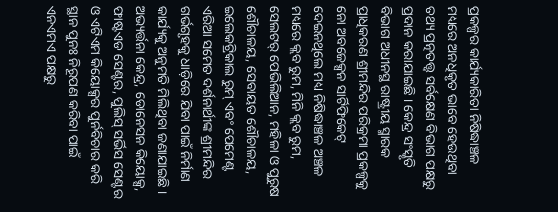ପ୍ରକଳ୍ପର କାର୍ଯ୍ୟକାରିତା ନିଷିଦ୍ଧାଞ୍ଚଳ ମଧ୍ୟରେ ଅନଧିକୃତ ଭାବେ ହେଉଥିବା ତଥ୍ୟ ପ୍ରତ୍ନତତ୍ତ୍ୱ ସର୍ବକ୍ଷେଣ ବିଭାଗ ପକ୍ଷରୁ ପ୍ରଦାନ କରାଯାଇଛି । କେନ୍ଦ୍ର ସଂସ୍କୃତି ବିଭାଗ ଅଧୀନସ୍ଥ ରାଷ୍ଟ୍ରୀୟ ସ୍ମାରକ ପ୍ରାଧିକରଣ ଶ୍ରୀମନ୍ଦିର ପରିକ୍ରମା ପ୍ରକଳ୍ପକୁ ନୋ ଅବଜେକ୍ସନ ସାର୍ଟିଫିକେଟ୍ ଦେଇନଥିଲେ ମଧ୍ୟ ନିଷିଦ୍ଧାଞ୍ଚଳ ଅଞ୍ଚଳ ମଧ୍ୟରେ କ୍ଲବ ରୁମ, ମିନି କ୍ଲବ ରୁମ, ସେଲଟର୍ ପେଭିଲିଆନ, ମହିଳା ଓ ପୁରୁଷ ଶୌଚାଳୟ, ସେବାୟତ ଶୌଚାଳୟ, ଇଲେକଟ୍ରିକାଲ ରୁମ୍ ଏବଂ ପେମେଣ୍ଟ ଏରିଆ ସମେତ ଦର୍ଶନାର୍ଥୀଙ୍କ ଶ୍ରୀମନ୍ଦିର ଗର୍ଭଗୃହକୁ ଧାଡ଼ିରେ ଯିବା ପାଇଁ ନିର୍ମାଣ କାର୍ଯ୍ୟକୁ ଅନୁମତି ମିଲିଥିବା ଜଣାଯାଇଛି । ଅଭ୍ୟର୍ତ୍ତନା କେନ୍ଦ୍ର, ଡୋନେସନ କିୟୋକ୍ସ, ଫାଷ୍ଟଏଡ ସେଣ୍ଟର, ପୁଲିସ୍ ସର୍ଭିସ ସେଣ୍ଟର ଓ ଏଟିଏମ କିୟୋକ୍ସର ପୁର୍ନବିଚାର କରି ସ୍ଥାନ ପୁନଃ ନିରୂପଣ କରିବା ପାଇଁ ଏନଏମଏ ପକ୍ଷରୁ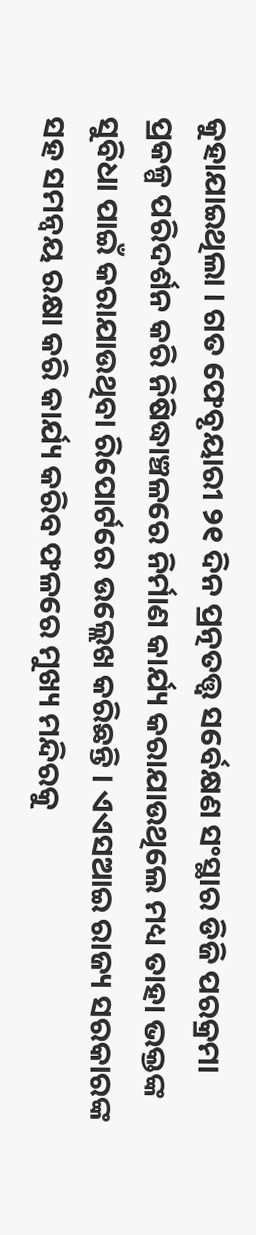କୁହାଯାଇଥିଲା । ଗତ ଫେବୃୟାରୀ ୨୧ ଦିନ ପ୍ରତ୍ନତତ୍ତ୍ୱ ସର୍ବେକ୍ଷଣ ସଂସ୍ଥାର ଡିଜି ପରକ୍ରମା ପ୍ରକଳ୍ପ ପରିଦର୍ଶନ କରି ନିଷିଦ୍ଧାଞ୍ଚଳରେ ନିର୍ମାଣ କାର୍ଯ୍ୟ କରାଯାଉଥିଲେ ମଧ୍ୟ ତାହା ଭକ୍ତଙ୍କ ସୁବିଧା ପାଇଁ କରାଯାଉଥିବା ରିପୋର୍ଟରେ ଉଲ୍ଲେଖ କରିଛନ୍ତି । ଏଏସଆଇ ରାଜ୍ୟ ସରକାରଙ୍କ ସହ ସମନ୍ୱୟ ରକ୍ଷା କରି କାର୍ଯ୍ୟ କରିବ ଫଳରେ ମୁଖ୍ୟ ମନ୍ଦିରକୁ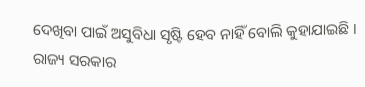ଦେଖିବା ପାଇଁ ଅସୁବିଧା ସୃଷ୍ଟି ହେବ ନାହିଁ ବୋଲି କୁହାଯାଇଛି । ରାଜ୍ୟ ସରକାର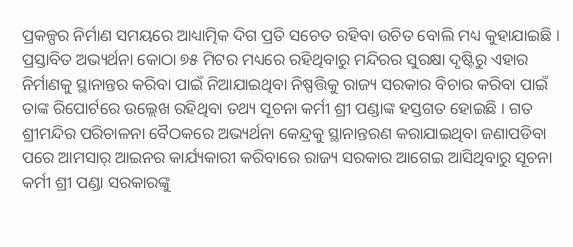ପ୍ରକଳ୍ପର ନିର୍ମାଣ ସମୟରେ ଆଧ୍ୟାତ୍ମିକ ଦିଗ ପ୍ରତି ସଚେତ ରହିବା ଉଚିତ ବୋଲି ମଧ୍ୟ କୁହାଯାଇଛି । ପ୍ରସ୍ତାବିତ ଅଭ୍ୟର୍ଥନା କୋଠା ୭୫ ମିଟର ମଧ୍ୟରେ ରହିଥିବାରୁ ମନ୍ଦିରର ସୁରକ୍ଷା ଦୃଷ୍ଟିରୁ ଏହାର ନିର୍ମାଣକୁ ସ୍ଥାନାନ୍ତର କରିବା ପାଇଁ ନିଆଯାଇଥିବା ନିଷ୍ପତ୍ତିକୁ ରାଜ୍ୟ ସରକାର ବିଚାର କରିବା ପାଇଁ ତାଙ୍କ ରିପୋର୍ଟରେ ଉଲ୍ଲେଖ ରହିଥିବା ତଥ୍ୟ ସୂଚନା କର୍ମୀ ଶ୍ରୀ ପଣ୍ଡାଙ୍କ ହସ୍ତଗତ ହୋଇଛି । ଗତ ଶ୍ରୀମନ୍ଦିର ପରିଚାଳନା ବୈଠକରେ ଅଭ୍ୟର୍ଥନା କେନ୍ଦ୍ରକୁ ସ୍ଥାନାନ୍ତରଣ କରାଯାଇଥିବା ଜଣାପଡିବା ପରେ ଆମସାର୍ ଆଇନର କାର୍ଯ୍ୟକାରୀ କରିବାରେ ରାଜ୍ୟ ସରକାର ଆଗେଇ ଆସିଥିବାରୁ ସୂଚନା କର୍ମୀ ଶ୍ରୀ ପଣ୍ଡା ସରକାରଙ୍କୁ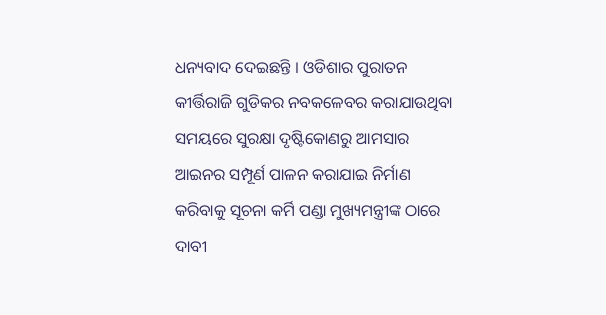ଧନ୍ୟବାଦ ଦେଇଛନ୍ତି । ଓଡିଶାର ପୁରାତନ କୀର୍ତ୍ତିରାଜି ଗୁଡିକର ନବକଳେବର କରାଯାଉଥିବା ସମୟରେ ସୁରକ୍ଷା ଦୃଷ୍ଟିକୋଣରୁ ଆମସାର ଆଇନର ସମ୍ପୂର୍ଣ ପାଳନ କରାଯାଇ ନିର୍ମାଣ କରିବାକୁ ସୂଚନା କର୍ମି ପଣ୍ଡା ମୁଖ୍ୟମନ୍ତ୍ରୀଙ୍କ ଠାରେ ଦାବୀ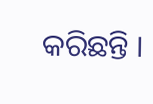କରିଛନ୍ତି ।